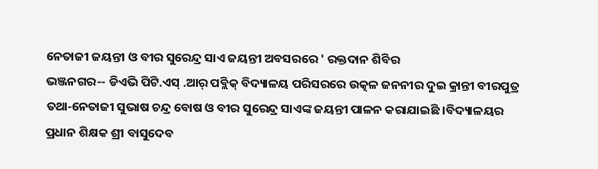ନେତାଜୀ ଜୟନ୍ତୀ ଓ ବୀର ସୁରେନ୍ଦ୍ର ସାଏ ଜୟନ୍ତୀ ଅବସରରେ ' ରକ୍ତଦାନ ଶିବିର
ଭଞ୍ଜନଗର-- ଡିଏଭି ପିଟି.ଏସ୍ .ଆର୍ ପବ୍ଲିକ୍ ବିଦ୍ୟାଳୟ ପରିସରରେ ଉତ୍କଳ ଜନନୀର ଦୁଇ କ୍ରାନ୍ତୀ ବୀରପୁତ୍ର ତଥା‐ନେତାଜୀ ସୁଭାଷ ଚନ୍ଦ୍ର ବୋଷ ଓ ବୀର ସୁରେନ୍ଦ୍ର ସାଏଙ୍କ ଜୟନ୍ତୀ ପାଳନ କରାଯାଇଛି ।ବିଦ୍ୟାଳୟର ପ୍ରଧାନ ଶିକ୍ଷକ ଶ୍ରୀ ବାସୁଦେବ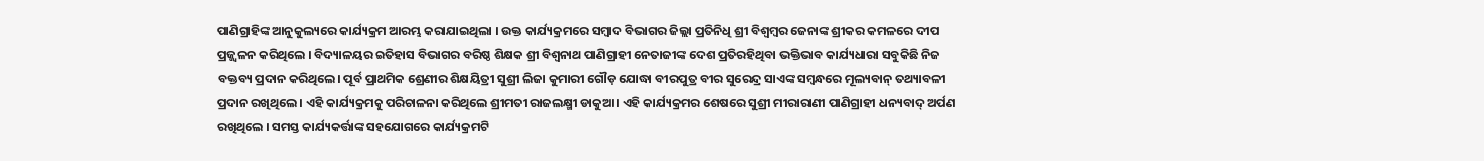ପାଣିଗ୍ରାହିଙ୍କ ଆନୁକୁଲ୍ୟରେ କାର୍ଯ୍ୟକ୍ରମ ଆରମ୍ଭ କରାଯାଇଥିଲା । ଉକ୍ତ କାର୍ଯ୍ୟକ୍ରମରେ ସମ୍ବାଦ ବିଭାଗର ଜିଲ୍ଲା ପ୍ରତିନିଧି ଶ୍ରୀ ବିଶ୍ବମ୍ବର ଜେନାଙ୍କ ଶ୍ରୀକର କମଳରେ ଦୀପ ପ୍ରଜ୍ଜ୍ବଳନ କରିଥିଲେ । ବିଦ୍ୟାଳୟର ଇତିହାସ ବିଭାଗର ବରିଷ୍ଠ ଶିକ୍ଷକ ଶ୍ରୀ ବିଶ୍ବନାଥ ପାଣିଗ୍ରାହୀ ନେତାଜୀଙ୍କ ଦେଶ ପ୍ରତିରହିଥିବା ଭକ୍ତିଭାବ କାର୍ଯ୍ୟଧାରା ସବୁକିଛି ନିଜ ବକ୍ତବ୍ୟ ପ୍ରଦାନ କରିଥିଲେ। ପୂର୍ବ ପ୍ରାଥମିକ ଶ୍ରେଣୀର ଶିକ୍ଷୟିତ୍ରୀ ସୁଶ୍ରୀ ଲିଜା କୁମାରୀ ଗୌଡ଼ ଯୋଦ୍ଧା ବୀରପୁତ୍ର ବୀର ସୁରେନ୍ଦ୍ର ସାଏଙ୍କ ସମ୍ବନ୍ଧରେ ମୂଲ୍ୟବାନ୍ ତଥ୍ୟାବଳୀ ପ୍ରଦାନ ରଖିଥିଲେ । ଏହି କାର୍ଯ୍ୟକ୍ରମକୁ ପରିଚାଳନା କରିଥିଲେ ଶ୍ରୀମତୀ ରାଜଲକ୍ଷ୍ମୀ ଡାକୁଆ । ଏହି କାର୍ଯ୍ୟକ୍ରମର ଶେଷରେ ସୁଶ୍ରୀ ମୀରାରାଣୀ ପାଣିଗ୍ରାହୀ ଧନ୍ୟବାଦ୍ ଅର୍ପଣ ରଖିଥିଲେ । ସମସ୍ତ କାର୍ଯ୍ୟକର୍ତ୍ତାଙ୍କ ସହଯୋଗରେ କାର୍ଯ୍ୟକ୍ରମଟି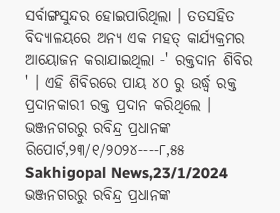ସର୍ବାଙ୍ଗସୁନ୍ଦର ହୋଇପାରିଥିଲା । ତତସହିତ ବିଦ୍ୟାଳୟରେ ଅନ୍ୟ ଏକ ମହତ୍ କାର୍ଯ୍ୟକ୍ରମର ଆୟୋଜନ କରାଯାଇଥିଲା ‐' ରକ୍ତଦାନ ଶିବିର ' । ଏହି ଶିବିରରେ ପାୟ ୪୦ ରୁ ଉର୍ଦ୍ଧ୍ବ ରକ୍ତ ପ୍ରଦାନକାରୀ ରକ୍ତ ପ୍ରଦାନ କରିଥିଲେ ।
ଭଞ୍ଜନଗରରୁ ରବିନ୍ଦ୍ର ପ୍ରଧାନଙ୍କ ରିପୋର୍ଟ,୨୩/୧/୨୦୨୪----୮,୫୫ Sakhigopal News,23/1/2024
ଭଞ୍ଜନଗରରୁ ରବିନ୍ଦ୍ର ପ୍ରଧାନଙ୍କ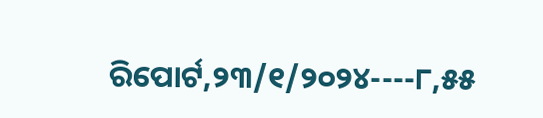ରିପୋର୍ଟ,୨୩/୧/୨୦୨୪----୮,୫୫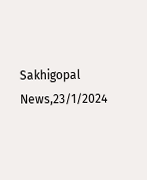Sakhigopal News,23/1/2024